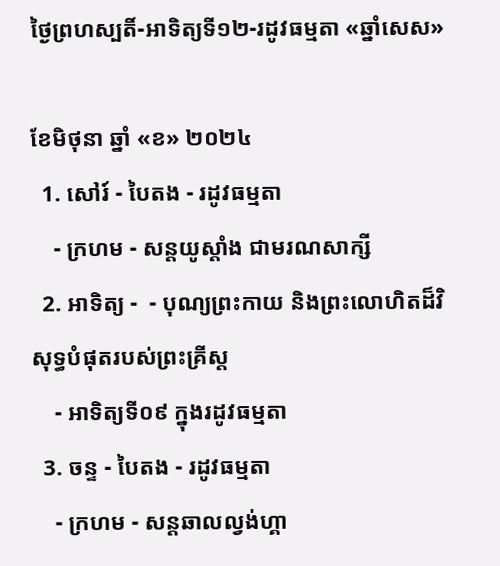ថ្ងៃព្រហស្បតិ៍-អាទិត្យទី១២-រដូវធម្មតា «ឆ្នាំសេស»

ខែមិថុនា ឆ្នាំ «ខ» ២០២៤
  1. សៅរ៍ - បៃតង - រដូវធម្មតា
    - ក្រហម - សន្ដយូស្ដាំង ជាមរណសាក្សី
  2. អាទិត្យ -  - បុណ្យព្រះកាយ និងព្រះលោហិតដ៏វិសុទ្ធបំផុតរបស់ព្រះគ្រីស្ដ
    - អាទិត្យទី០៩ ក្នុងរដូវធម្មតា
  3. ចន្ទ - បៃតង - រដូវធម្មតា
    - ក្រហម - សន្ដឆាលល្វង់ហ្គា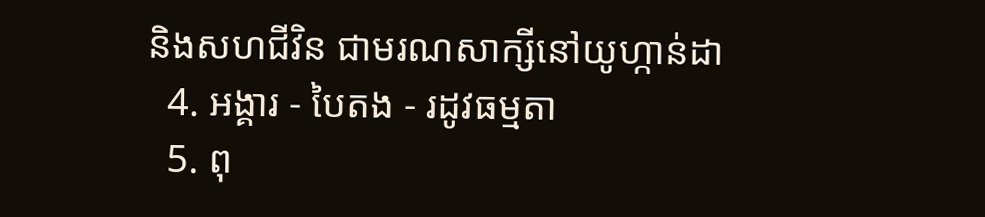និងសហជីវិន ជាមរណសាក្សីនៅយូហ្កាន់ដា
  4. អង្គារ - បៃតង - រដូវធម្មតា
  5. ពុ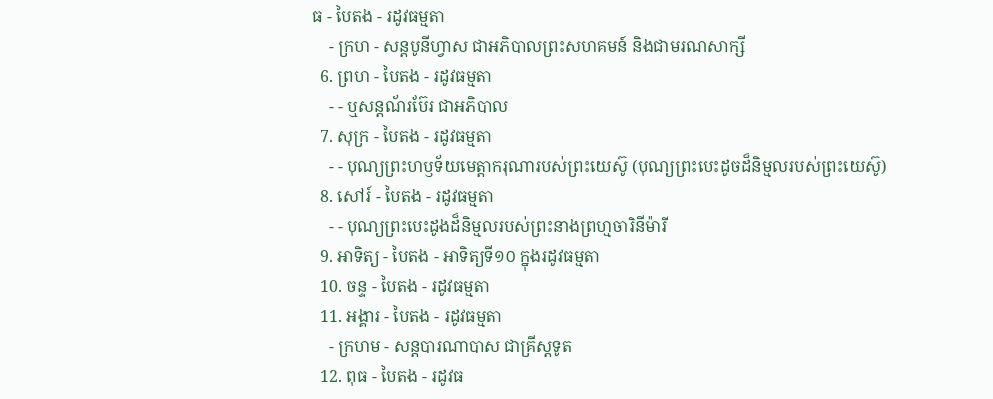ធ - បៃតង - រដូវធម្មតា
    - ក្រហ - សន្ដបូនីហ្វាស ជាអភិបាលព្រះសហគមន៍ និងជាមរណសាក្សី
  6. ព្រហ - បៃតង - រដូវធម្មតា
    - - ឬសន្ដណ័រប៊ែរ ជាអភិបាល
  7. សុក្រ - បៃតង - រដូវធម្មតា
    - - បុណ្យព្រះហឫទ័យមេត្ដាករុណារបស់ព្រះយេស៊ូ (បុណ្យព្រះបេះដូចដ៏និម្មលរបស់ព្រះយេស៊ូ)
  8. សៅរ៍ - បៃតង - រដូវធម្មតា
    - - បុណ្យព្រះបេះដូងដ៏និម្មលរបស់ព្រះនាងព្រហ្មចារិនីម៉ារី
  9. អាទិត្យ - បៃតង - អាទិត្យទី១០ ក្នុងរដូវធម្មតា
  10. ចន្ទ - បៃតង - រដូវធម្មតា
  11. អង្គារ - បៃតង - រដូវធម្មតា
    - ក្រហម - សន្ដបារណាបាស ជាគ្រីស្ដទូត
  12. ពុធ - បៃតង - រដូវធ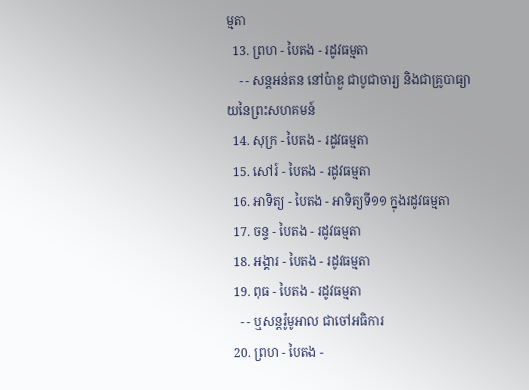ម្មតា
  13. ព្រហ - បៃតង - រដូវធម្មតា
    - - សន្ដអន់តន នៅប៉ាឌួ ជាបូជាចារ្យ និងជាគ្រូបាធ្យាយនៃព្រះសហគមន៍
  14. សុក្រ - បៃតង - រដូវធម្មតា
  15. សៅរ៍ - បៃតង - រដូវធម្មតា
  16. អាទិត្យ - បៃតង - អាទិត្យទី១១ ក្នុងរដូវធម្មតា
  17. ចន្ទ - បៃតង - រដូវធម្មតា
  18. អង្គារ - បៃតង - រដូវធម្មតា
  19. ពុធ - បៃតង - រដូវធម្មតា
    - - ឬសន្ដរ៉ូមូអាល ជាចៅអធិការ
  20. ព្រហ - បៃតង -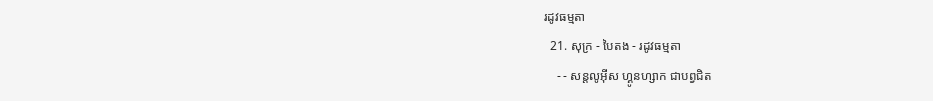រដូវធម្មតា
  21. សុក្រ - បៃតង - រដូវធម្មតា
    - - សន្ដលូអ៊ីស ហ្គូនហ្សាក ជាបព្វជិត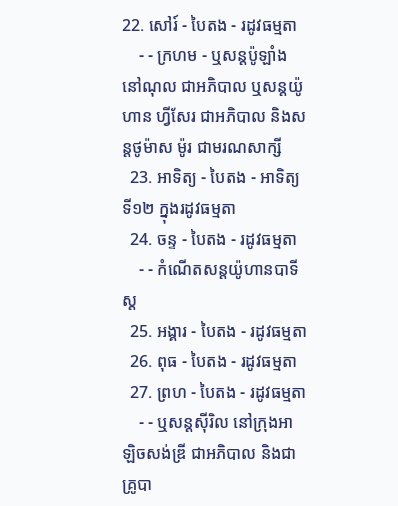22. សៅរ៍ - បៃតង - រដូវធម្មតា
    - - ក្រហម - ឬសន្ដប៉ូឡាំង នៅណុល ជាអភិបាល ឬសន្ដយ៉ូហាន ហ្វីសែរ ជាអភិបាល និងសន្ដថូម៉ាស ម៉ូរ ជាមរណសាក្សី
  23. អាទិត្យ - បៃតង - អាទិត្យទី១២ ក្នុងរដូវធម្មតា
  24. ចន្ទ - បៃតង - រដូវធម្មតា
    - - កំណើតសន្ដយ៉ូហានបាទីស្ដ
  25. អង្គារ - បៃតង - រដូវធម្មតា
  26. ពុធ - បៃតង - រដូវធម្មតា
  27. ព្រហ - បៃតង - រដូវធម្មតា
    - - ឬសន្ដស៊ីរិល នៅក្រុងអាឡិចសង់ឌ្រី ជាអភិបាល និងជាគ្រូបា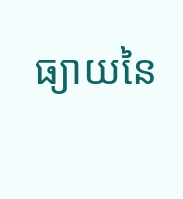ធ្យាយនៃ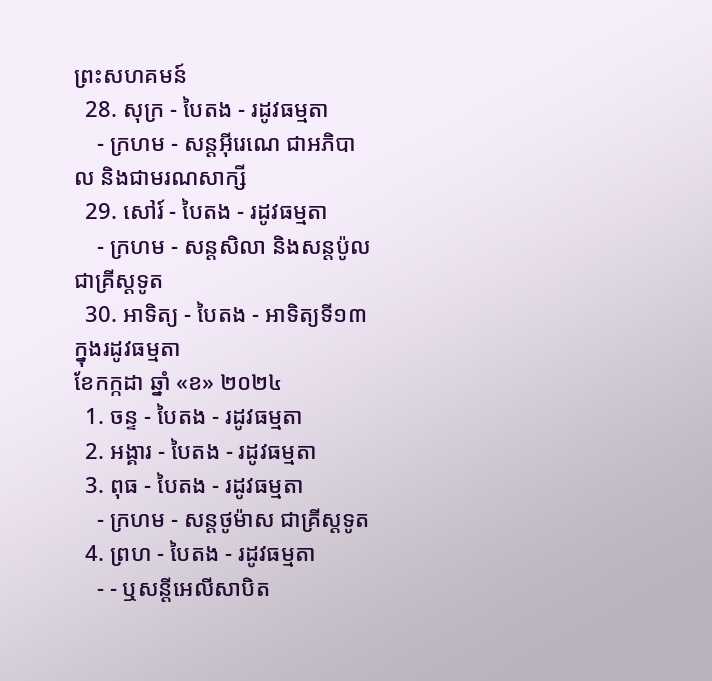ព្រះសហគមន៍
  28. សុក្រ - បៃតង - រដូវធម្មតា
    - ក្រហម - សន្ដអ៊ីរេណេ ជាអភិបាល និងជាមរណសាក្សី
  29. សៅរ៍ - បៃតង - រដូវធម្មតា
    - ក្រហម - សន្ដសិលា និងសន្ដប៉ូល ជាគ្រីស្ដទូត
  30. អាទិត្យ - បៃតង - អាទិត្យទី១៣ ក្នុងរដូវធម្មតា
ខែកក្កដា ឆ្នាំ «ខ» ២០២៤
  1. ចន្ទ - បៃតង - រដូវធម្មតា
  2. អង្គារ - បៃតង - រដូវធម្មតា
  3. ពុធ - បៃតង - រដូវធម្មតា
    - ក្រហម - សន្ដថូម៉ាស ជាគ្រីស្ដទូត
  4. ព្រហ - បៃតង - រដូវធម្មតា
    - - ឬសន្ដីអេលីសាបិត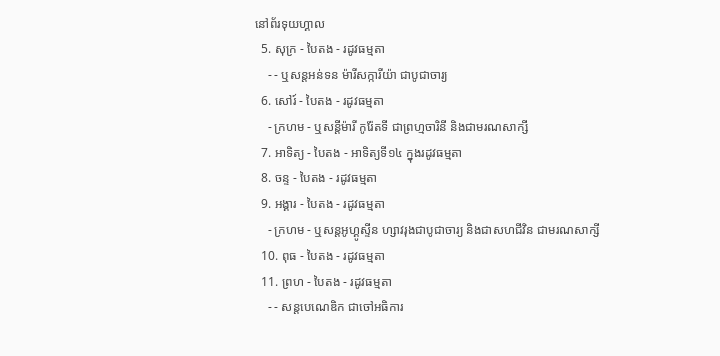នៅព័រទុយហ្គាល
  5. សុក្រ - បៃតង - រដូវធម្មតា
    - - ឬសន្ដអន់ទន ម៉ារីសក្ការីយ៉ា ជាបូជាចារ្យ
  6. សៅរ៍ - បៃតង - រដូវធម្មតា
    - ក្រហម - ឬសន្ដីម៉ារី កូរ៉ែតទី ជាព្រហ្មចារិនី និងជាមរណសាក្សី
  7. អាទិត្យ - បៃតង - អាទិត្យទី១៤ ក្នុងរដូវធម្មតា
  8. ចន្ទ - បៃតង - រដូវធម្មតា
  9. អង្គារ - បៃតង - រដូវធម្មតា
    - ក្រហម - ឬសន្ដអូហ្គូស្ទីន ហ្សាវរុងជាបូជាចារ្យ និងជាសហជីវិន ជាមរណសាក្សី
  10. ពុធ - បៃតង - រដូវធម្មតា
  11. ព្រហ - បៃតង - រដូវធម្មតា
    - - សន្ដបេណេឌិក ជាចៅអធិការ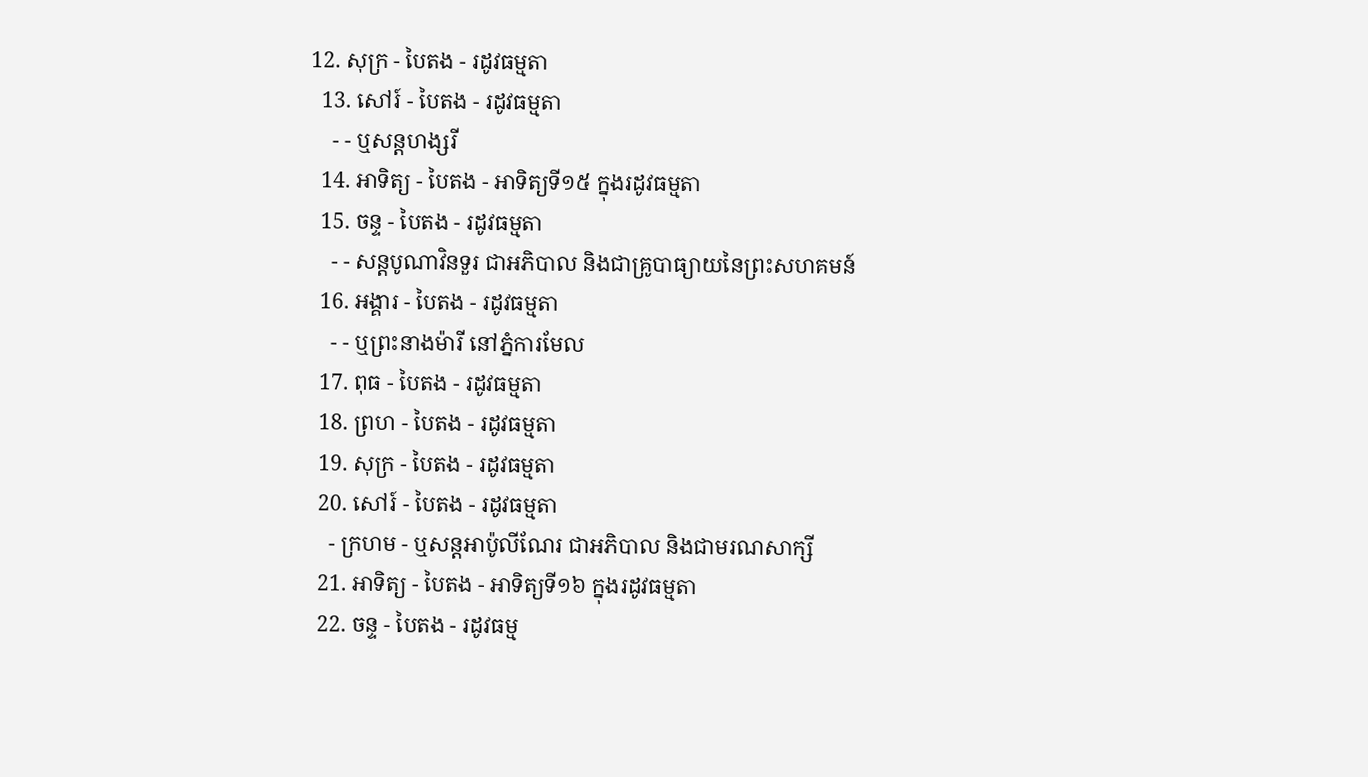12. សុក្រ - បៃតង - រដូវធម្មតា
  13. សៅរ៍ - បៃតង - រដូវធម្មតា
    - - ឬសន្ដហង្សរី
  14. អាទិត្យ - បៃតង - អាទិត្យទី១៥ ក្នុងរដូវធម្មតា
  15. ចន្ទ - បៃតង - រដូវធម្មតា
    - - សន្ដបូណាវិនទួរ ជាអភិបាល និងជាគ្រូបាធ្យាយនៃព្រះសហគមន៍
  16. អង្គារ - បៃតង - រដូវធម្មតា
    - - ឬព្រះនាងម៉ារី នៅភ្នំការមែល
  17. ពុធ - បៃតង - រដូវធម្មតា
  18. ព្រហ - បៃតង - រដូវធម្មតា
  19. សុក្រ - បៃតង - រដូវធម្មតា
  20. សៅរ៍ - បៃតង - រដូវធម្មតា
    - ក្រហម - ឬសន្ដអាប៉ូលីណែរ ជាអភិបាល និងជាមរណសាក្សី
  21. អាទិត្យ - បៃតង - អាទិត្យទី១៦ ក្នុងរដូវធម្មតា
  22. ចន្ទ - បៃតង - រដូវធម្ម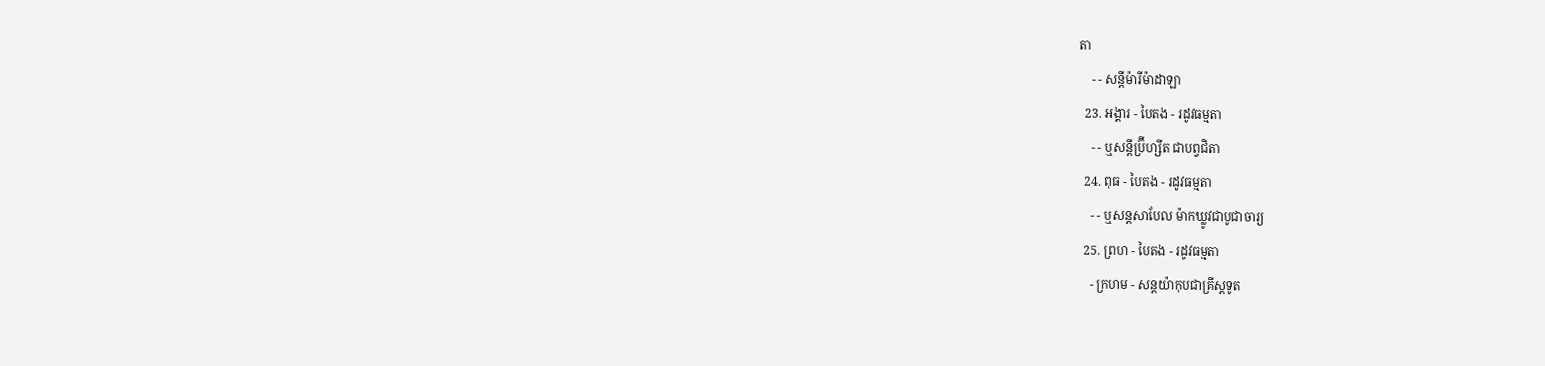តា
    - - សន្ដីម៉ារីម៉ាដាឡា
  23. អង្គារ - បៃតង - រដូវធម្មតា
    - - ឬសន្ដីប្រ៊ីហ្សីត ជាបព្វជិតា
  24. ពុធ - បៃតង - រដូវធម្មតា
    - - ឬសន្ដសាបែល ម៉ាកឃ្លូវជាបូជាចារ្យ
  25. ព្រហ - បៃតង - រដូវធម្មតា
    - ក្រហម - សន្ដយ៉ាកុបជាគ្រីស្ដទូត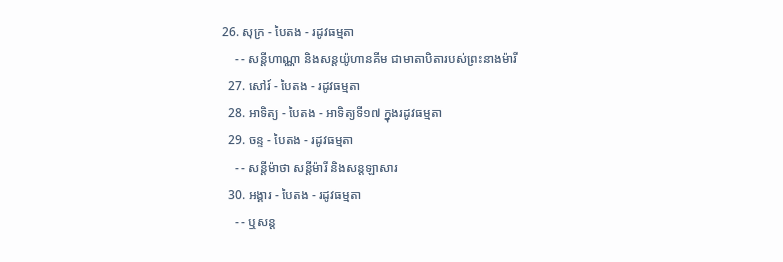26. សុក្រ - បៃតង - រដូវធម្មតា
    - - សន្ដីហាណ្ណា និងសន្ដយ៉ូហានគីម ជាមាតាបិតារបស់ព្រះនាងម៉ារី
  27. សៅរ៍ - បៃតង - រដូវធម្មតា
  28. អាទិត្យ - បៃតង - អាទិត្យទី១៧ ក្នុងរដូវធម្មតា
  29. ចន្ទ - បៃតង - រដូវធម្មតា
    - - សន្ដីម៉ាថា សន្ដីម៉ារី និងសន្ដឡាសារ
  30. អង្គារ - បៃតង - រដូវធម្មតា
    - - ឬសន្ដ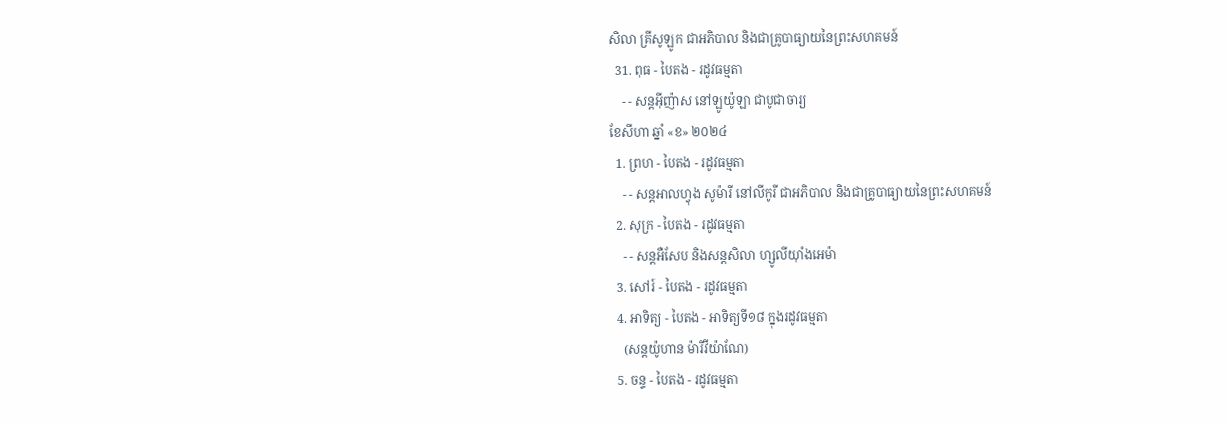សិលា គ្រីសូឡូក ជាអភិបាល និងជាគ្រូបាធ្យាយនៃព្រះសហគមន៍
  31. ពុធ - បៃតង - រដូវធម្មតា
    - - សន្ដអ៊ីញ៉ាស នៅឡូយ៉ូឡា ជាបូជាចារ្យ
ខែសីហា ឆ្នាំ «ខ» ២០២៤
  1. ព្រហ - បៃតង - រដូវធម្មតា
    - - សន្ដអាលហ្វុង សូម៉ារី នៅលីកូរី ជាអភិបាល និងជាគ្រូបាធ្យាយនៃព្រះសហគមន៍
  2. សុក្រ - បៃតង - រដូវធម្មតា
    - - សន្តអឺសែប និងសន្តសិលា ហ្សូលីយ៉ាំងអេម៉ា
  3. សៅរ៍ - បៃតង - រដូវធម្មតា
  4. អាទិត្យ - បៃតង - អាទិត្យទី១៨ ក្នុងរដូវធម្មតា
    (សន្តយ៉ូហាន ម៉ារីវីយ៉ាណែ)
  5. ចន្ទ - បៃតង - រដូវធម្មតា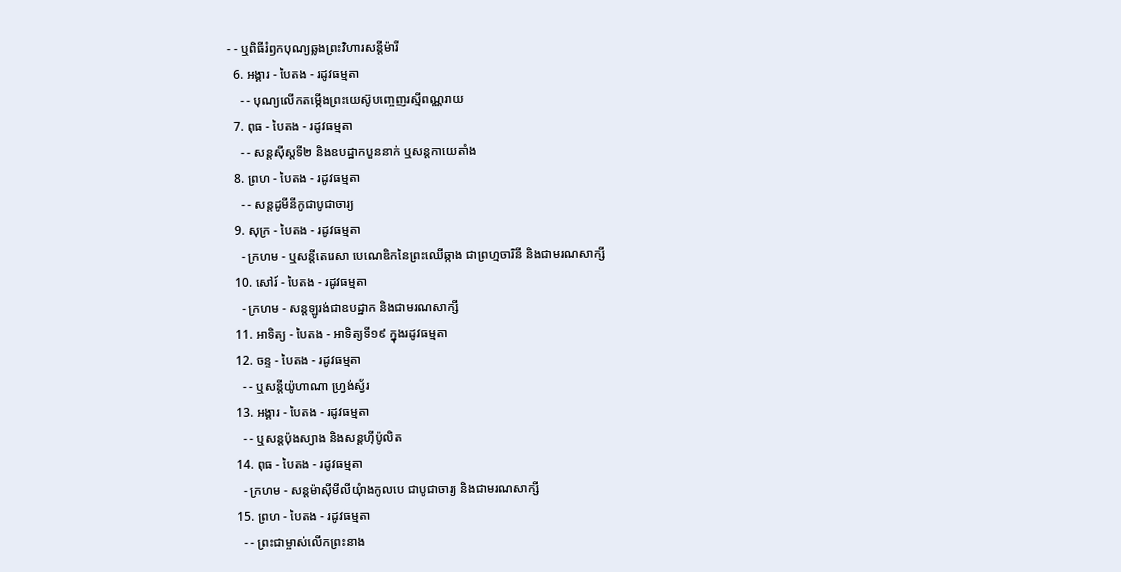- - ឬពិធីរំឭកបុណ្យឆ្លងព្រះវិហារសន្តីម៉ារី
  6. អង្គារ - បៃតង - រដូវធម្មតា
    - - បុណ្យលើកតម្កើងព្រះយេស៊ូបញ្ចេញរស្មីពណ្ណរាយ
  7. ពុធ - បៃតង - រដូវធម្មតា
    - - សន្តស៊ីស្តទី២ និងឧបដ្ឋាកបួននាក់ ឬសន្តកាយេតាំង
  8. ព្រហ - បៃតង - រដូវធម្មតា
    - - សន្តដូមីនីកូជាបូជាចារ្យ
  9. សុក្រ - បៃតង - រដូវធម្មតា
    - ក្រហម - ឬសន្ដីតេរេសា បេណេឌិកនៃព្រះឈើឆ្កាង ជាព្រហ្មចារិនី និងជាមរណសាក្សី
  10. សៅរ៍ - បៃតង - រដូវធម្មតា
    - ក្រហម - សន្តឡូរង់ជាឧបដ្ឋាក និងជាមរណសាក្សី
  11. អាទិត្យ - បៃតង - អាទិត្យទី១៩ ក្នុងរដូវធម្មតា
  12. ចន្ទ - បៃតង - រដូវធម្មតា
    - - ឬសន្តីយ៉ូហាណា ហ្រ្វង់ស្វ័រ
  13. អង្គារ - បៃតង - រដូវធម្មតា
    - - ឬសន្តប៉ុងស្យាង និងសន្តហ៊ីប៉ូលិត
  14. ពុធ - បៃតង - រដូវធម្មតា
    - ក្រហម - សន្តម៉ាស៊ីមីលីយុំាងកូលបេ ជាបូជាចារ្យ និងជាមរណសាក្សី
  15. ព្រហ - បៃតង - រដូវធម្មតា
    - - ព្រះជាម្ចាស់លើកព្រះនាង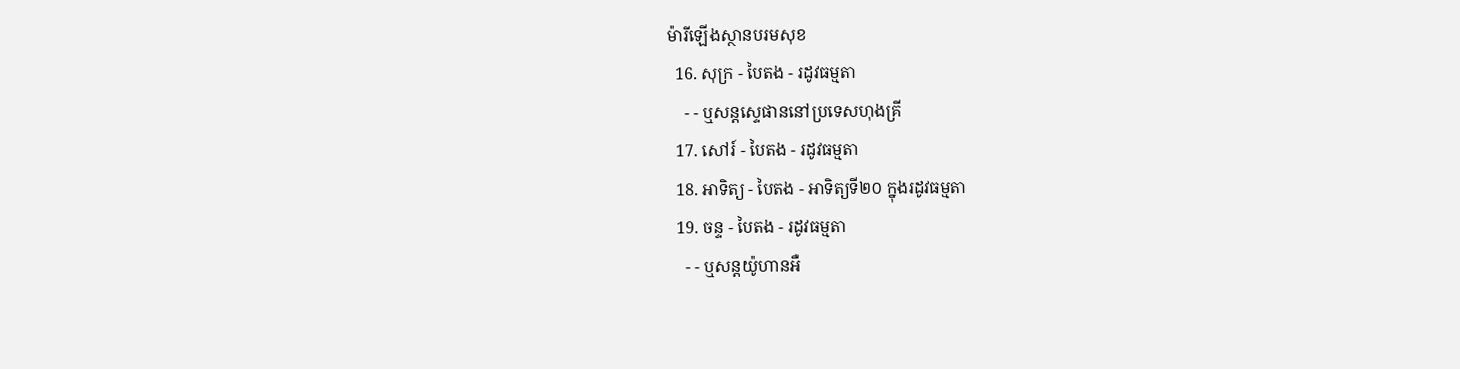ម៉ារីឡើងស្ថានបរមសុខ
  16. សុក្រ - បៃតង - រដូវធម្មតា
    - - ឬសន្តស្ទេផាននៅប្រទេសហុងគ្រី
  17. សៅរ៍ - បៃតង - រដូវធម្មតា
  18. អាទិត្យ - បៃតង - អាទិត្យទី២០ ក្នុងរដូវធម្មតា
  19. ចន្ទ - បៃតង - រដូវធម្មតា
    - - ឬសន្តយ៉ូហានអឺ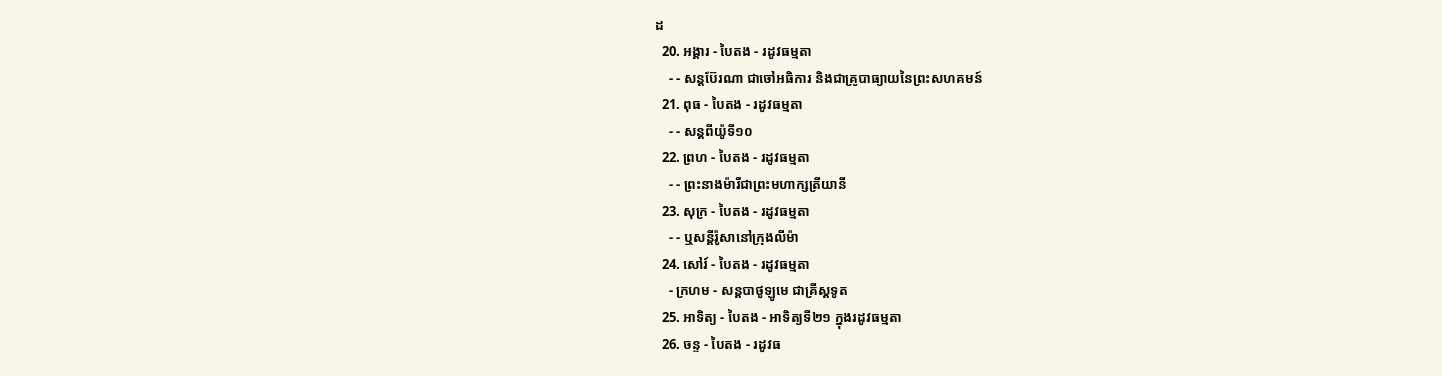ដ
  20. អង្គារ - បៃតង - រដូវធម្មតា
    - - សន្តប៊ែរណា ជាចៅអធិការ និងជាគ្រូបាធ្យាយនៃព្រះសហគមន៍
  21. ពុធ - បៃតង - រដូវធម្មតា
    - - សន្តពីយ៉ូទី១០
  22. ព្រហ - បៃតង - រដូវធម្មតា
    - - ព្រះនាងម៉ារីជាព្រះមហាក្សត្រីយានី
  23. សុក្រ - បៃតង - រដូវធម្មតា
    - - ឬសន្តីរ៉ូសានៅក្រុងលីម៉ា
  24. សៅរ៍ - បៃតង - រដូវធម្មតា
    - ក្រហម - សន្តបាថូឡូមេ ជាគ្រីស្ដទូត
  25. អាទិត្យ - បៃតង - អាទិត្យទី២១ ក្នុងរដូវធម្មតា
  26. ចន្ទ - បៃតង - រដូវធ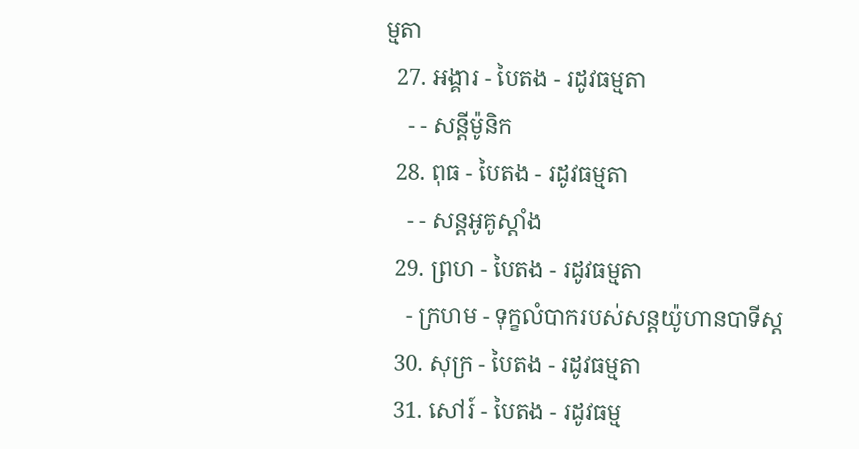ម្មតា
  27. អង្គារ - បៃតង - រដូវធម្មតា
    - - សន្ដីម៉ូនិក
  28. ពុធ - បៃតង - រដូវធម្មតា
    - - សន្តអូគូស្តាំង
  29. ព្រហ - បៃតង - រដូវធម្មតា
    - ក្រហម - ទុក្ខលំបាករបស់សន្តយ៉ូហានបាទីស្ដ
  30. សុក្រ - បៃតង - រដូវធម្មតា
  31. សៅរ៍ - បៃតង - រដូវធម្ម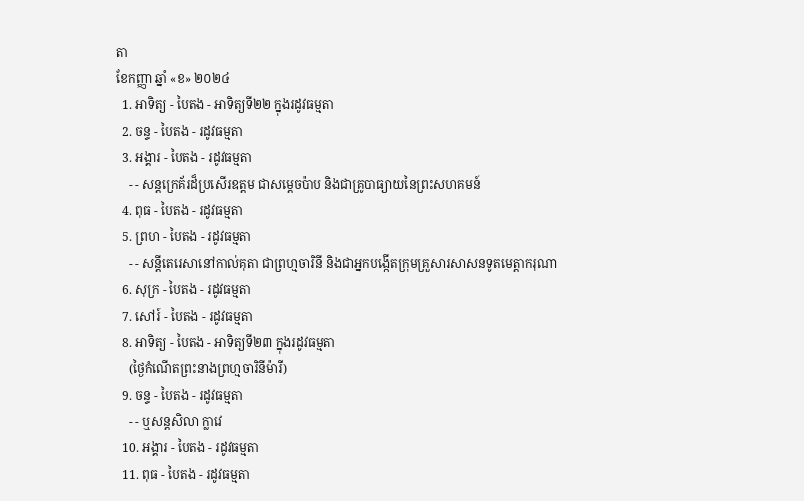តា
ខែកញ្ញា ឆ្នាំ «ខ» ២០២៤
  1. អាទិត្យ - បៃតង - អាទិត្យទី២២ ក្នុងរដូវធម្មតា
  2. ចន្ទ - បៃតង - រដូវធម្មតា
  3. អង្គារ - បៃតង - រដូវធម្មតា
    - - សន្តក្រេគ័រដ៏ប្រសើរឧត្តម ជាសម្ដេចប៉ាប និងជាគ្រូបាធ្យាយនៃព្រះសហគមន៍
  4. ពុធ - បៃតង - រដូវធម្មតា
  5. ព្រហ - បៃតង - រដូវធម្មតា
    - - សន្តីតេរេសានៅកាល់គុតា ជាព្រហ្មចារិនី និងជាអ្នកបង្កើតក្រុមគ្រួសារសាសនទូតមេត្ដាករុណា
  6. សុក្រ - បៃតង - រដូវធម្មតា
  7. សៅរ៍ - បៃតង - រដូវធម្មតា
  8. អាទិត្យ - បៃតង - អាទិត្យទី២៣ ក្នុងរដូវធម្មតា
    (ថ្ងៃកំណើតព្រះនាងព្រហ្មចារិនីម៉ារី)
  9. ចន្ទ - បៃតង - រដូវធម្មតា
    - - ឬសន្តសិលា ក្លាវេ
  10. អង្គារ - បៃតង - រដូវធម្មតា
  11. ពុធ - បៃតង - រដូវធម្មតា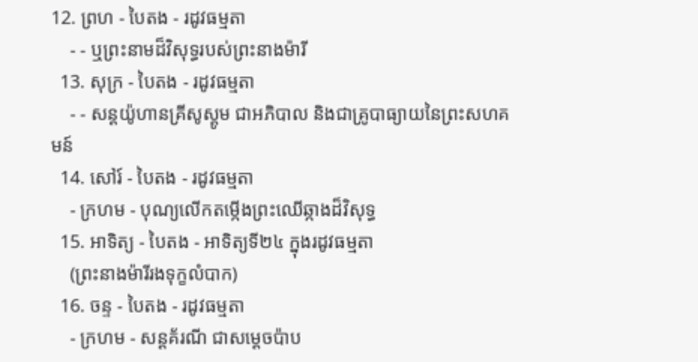12. ព្រហ - បៃតង - រដូវធម្មតា
    - - ឬព្រះនាមដ៏វិសុទ្ធរបស់ព្រះនាងម៉ារី
  13. សុក្រ - បៃតង - រដូវធម្មតា
    - - សន្តយ៉ូហានគ្រីសូស្តូម ជាអភិបាល និងជាគ្រូបាធ្យាយនៃព្រះសហគមន៍
  14. សៅរ៍ - បៃតង - រដូវធម្មតា
    - ក្រហម - បុណ្យលើកតម្កើងព្រះឈើឆ្កាងដ៏វិសុទ្ធ
  15. អាទិត្យ - បៃតង - អាទិត្យទី២៤ ក្នុងរដូវធម្មតា
    (ព្រះនាងម៉ារីរងទុក្ខលំបាក)
  16. ចន្ទ - បៃតង - រដូវធម្មតា
    - ក្រហម - សន្តគ័រណី ជាសម្ដេចប៉ាប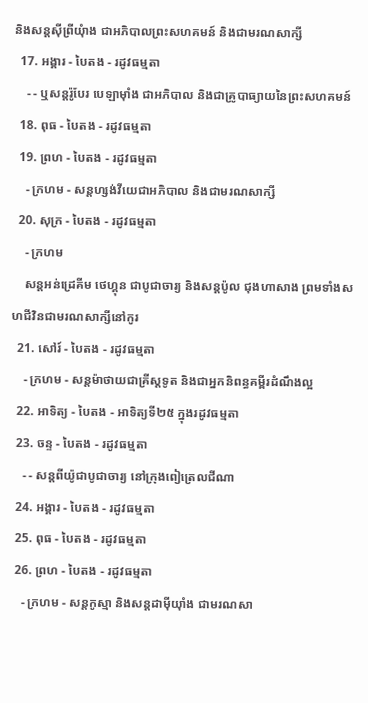និងសន្តស៊ីព្រីយុំាង ជាអភិបាលព្រះសហគមន៍ និងជាមរណសាក្សី
  17. អង្គារ - បៃតង - រដូវធម្មតា
    - - ឬសន្តរ៉ូបែរ បេឡាម៉ាំង ជាអភិបាល និងជាគ្រូបាធ្យាយនៃព្រះសហគមន៍
  18. ពុធ - បៃតង - រដូវធម្មតា
  19. ព្រហ - បៃតង - រដូវធម្មតា
    - ក្រហម - សន្តហ្សង់វីយេជាអភិបាល និងជាមរណសាក្សី
  20. សុក្រ - បៃតង - រដូវធម្មតា
    - ក្រហម
    សន្តអន់ដ្រេគីម ថេហ្គុន ជាបូជាចារ្យ និងសន្តប៉ូល ជុងហាសាង ព្រមទាំងសហជីវិនជាមរណសាក្សីនៅកូរ
  21. សៅរ៍ - បៃតង - រដូវធម្មតា
    - ក្រហម - សន្តម៉ាថាយជាគ្រីស្តទូត និងជាអ្នកនិពន្ធគម្ពីរដំណឹងល្អ
  22. អាទិត្យ - បៃតង - អាទិត្យទី២៥ ក្នុងរដូវធម្មតា
  23. ចន្ទ - បៃតង - រដូវធម្មតា
    - - សន្តពីយ៉ូជាបូជាចារ្យ នៅក្រុងពៀត្រេលជីណា
  24. អង្គារ - បៃតង - រដូវធម្មតា
  25. ពុធ - បៃតង - រដូវធម្មតា
  26. ព្រហ - បៃតង - រដូវធម្មតា
    - ក្រហម - សន្តកូស្មា និងសន្តដាម៉ីយុាំង ជាមរណសា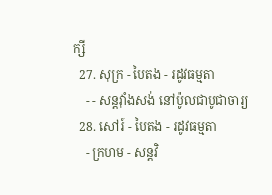ក្សី
  27. សុក្រ - បៃតង - រដូវធម្មតា
    - - សន្តវុាំងសង់ នៅប៉ូលជាបូជាចារ្យ
  28. សៅរ៍ - បៃតង - រដូវធម្មតា
    - ក្រហម - សន្តវិ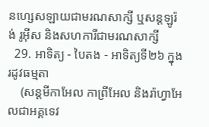នហ្សេសឡាយជាមរណសាក្សី ឬសន្តឡូរ៉ង់ រូអ៊ីស និងសហការីជាមរណសាក្សី
  29. អាទិត្យ - បៃតង - អាទិត្យទី២៦ ក្នុងរដូវធម្មតា
    (សន្តមីកាអែល កាព្រីអែល និងរ៉ាហ្វាអែលជាអគ្គទេវ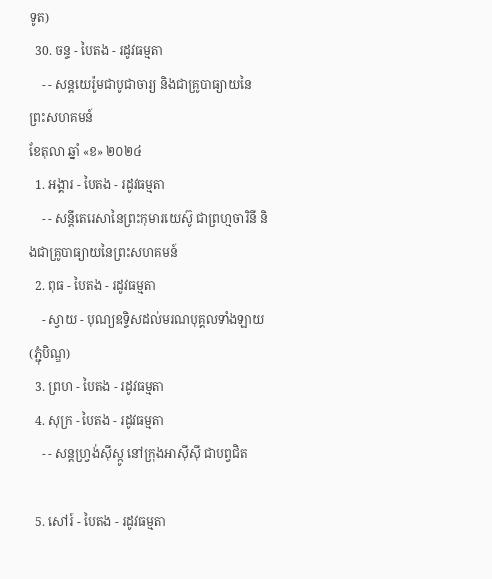ទូត)
  30. ចន្ទ - បៃតង - រដូវធម្មតា
    - - សន្ដយេរ៉ូមជាបូជាចារ្យ និងជាគ្រូបាធ្យាយនៃព្រះសហគមន៍
ខែតុលា ឆ្នាំ «ខ» ២០២៤
  1. អង្គារ - បៃតង - រដូវធម្មតា
    - - សន្តីតេរេសានៃព្រះកុមារយេស៊ូ ជាព្រហ្មចារិនី និងជាគ្រូបាធ្យាយនៃព្រះសហគមន៍
  2. ពុធ - បៃតង - រដូវធម្មតា
    - ស្វាយ - បុណ្យឧទ្ទិសដល់មរណបុគ្គលទាំងឡាយ (ភ្ជុំបិណ្ឌ)
  3. ព្រហ - បៃតង - រដូវធម្មតា
  4. សុក្រ - បៃតង - រដូវធម្មតា
    - - សន្តហ្វ្រង់ស៊ីស្កូ នៅក្រុងអាស៊ីស៊ី ជាបព្វជិត

  5. សៅរ៍ - បៃតង - រដូវធម្មតា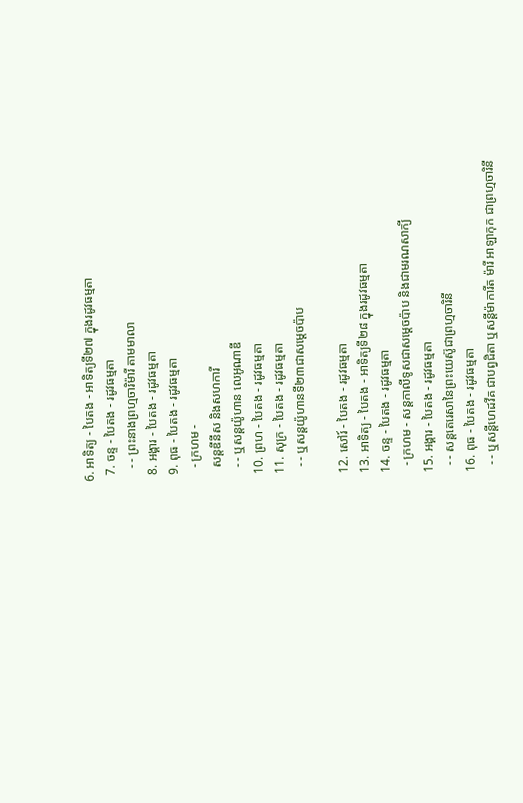6. អាទិត្យ - បៃតង - អាទិត្យទី២៧ ក្នុងរដូវធម្មតា
  7. ចន្ទ - បៃតង - រដូវធម្មតា
    - - ព្រះនាងព្រហ្មចារិម៉ារី តាមមាលា
  8. អង្គារ - បៃតង - រដូវធម្មតា
  9. ពុធ - បៃតង - រដូវធម្មតា
    - ក្រហម -
    សន្តឌីនីស និងសហការី
    - - ឬសន្តយ៉ូហាន លេអូណាឌី
  10. ព្រហ - បៃតង - រដូវធម្មតា
  11. សុក្រ - បៃតង - រដូវធម្មតា
    - - ឬសន្តយ៉ូហានទី២៣ជាសម្តេចប៉ាប

  12. សៅរ៍ - បៃតង - រដូវធម្មតា
  13. អាទិត្យ - បៃតង - អាទិត្យទី២៨ ក្នុងរដូវធម្មតា
  14. ចន្ទ - បៃតង - រដូវធម្មតា
    - ក្រហម - សន្ដកាលីទូសជាសម្ដេចប៉ាប និងជាមរណសាក្យី
  15. អង្គារ - បៃតង - រដូវធម្មតា
    - - សន្តតេរេសានៃព្រះយេស៊ូជាព្រហ្មចារិនី
  16. ពុធ - បៃតង - រដូវធម្មតា
    - - ឬសន្ដីហេដវីគ ជាបព្វជិតា ឬសន្ដីម៉ាការីត ម៉ារី អាឡាកុក ជាព្រហ្មចារិនី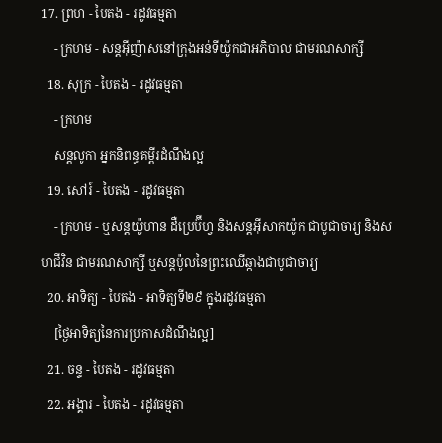17. ព្រហ - បៃតង - រដូវធម្មតា
    - ក្រហម - សន្តអ៊ីញ៉ាសនៅក្រុងអន់ទីយ៉ូកជាអភិបាល ជាមរណសាក្សី
  18. សុក្រ - បៃតង - រដូវធម្មតា
    - ក្រហម
    សន្តលូកា អ្នកនិពន្ធគម្ពីរដំណឹងល្អ
  19. សៅរ៍ - បៃតង - រដូវធម្មតា
    - ក្រហម - ឬសន្ដយ៉ូហាន ដឺប្រេប៊ីហ្វ និងសន្ដអ៊ីសាកយ៉ូក ជាបូជាចារ្យ និងសហជីវិន ជាមរណសាក្សី ឬសន្ដប៉ូលនៃព្រះឈើឆ្កាងជាបូជាចារ្យ
  20. អាទិត្យ - បៃតង - អាទិត្យទី២៩ ក្នុងរដូវធម្មតា
    [ថ្ងៃអាទិត្យនៃការប្រកាសដំណឹងល្អ]
  21. ចន្ទ - បៃតង - រដូវធម្មតា
  22. អង្គារ - បៃតង - រដូវធម្មតា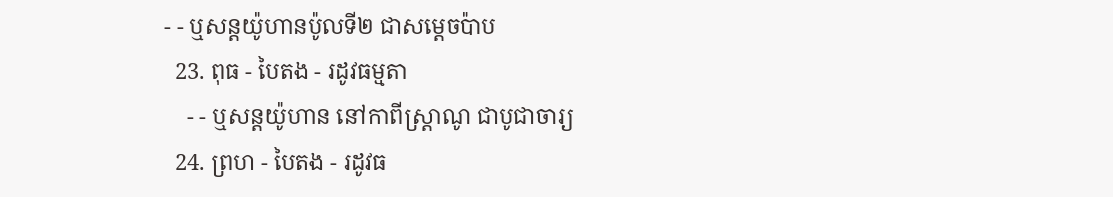- - ឬសន្តយ៉ូហានប៉ូលទី២ ជាសម្ដេចប៉ាប
  23. ពុធ - បៃតង - រដូវធម្មតា
    - - ឬសន្ដយ៉ូហាន នៅកាពីស្រ្ដាណូ ជាបូជាចារ្យ
  24. ព្រហ - បៃតង - រដូវធ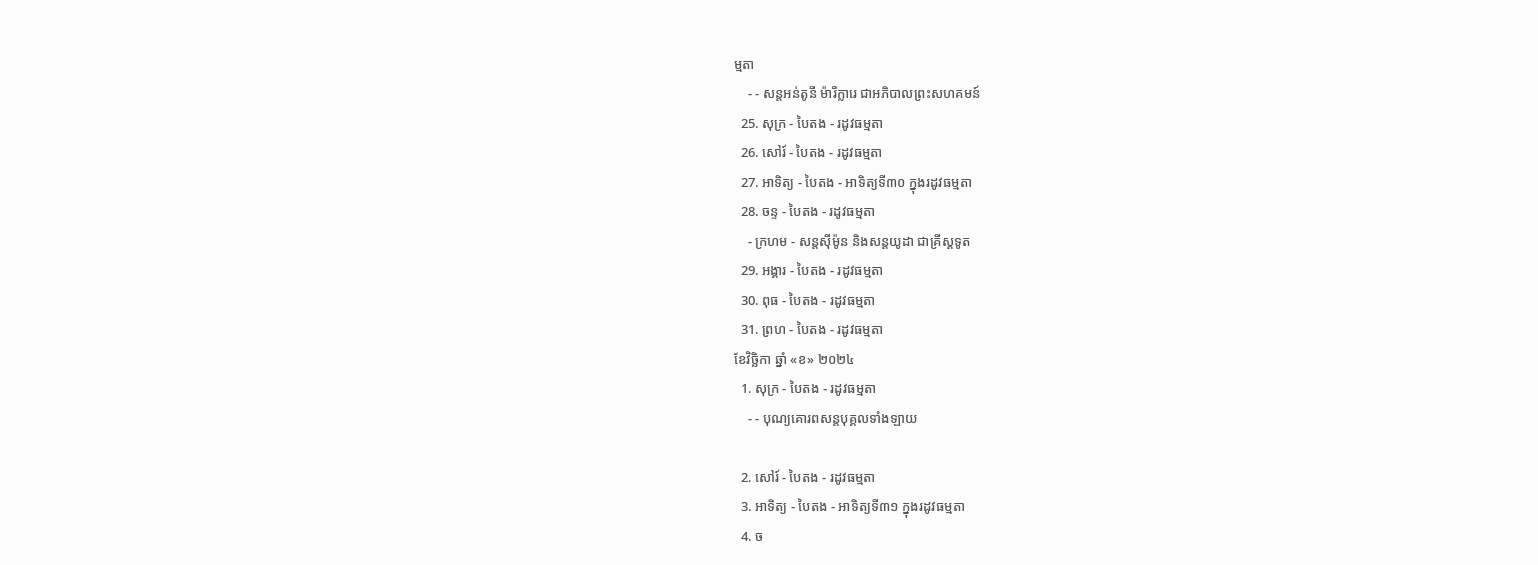ម្មតា
    - - សន្តអន់តូនី ម៉ារីក្លារេ ជាអភិបាលព្រះសហគមន៍
  25. សុក្រ - បៃតង - រដូវធម្មតា
  26. សៅរ៍ - បៃតង - រដូវធម្មតា
  27. អាទិត្យ - បៃតង - អាទិត្យទី៣០ ក្នុងរដូវធម្មតា
  28. ចន្ទ - បៃតង - រដូវធម្មតា
    - ក្រហម - សន្ដស៊ីម៉ូន និងសន្ដយូដា ជាគ្រីស្ដទូត
  29. អង្គារ - បៃតង - រដូវធម្មតា
  30. ពុធ - បៃតង - រដូវធម្មតា
  31. ព្រហ - បៃតង - រដូវធម្មតា
ខែវិច្ឆិកា ឆ្នាំ «ខ» ២០២៤
  1. សុក្រ - បៃតង - រដូវធម្មតា
    - - បុណ្យគោរពសន្ដបុគ្គលទាំងឡាយ

  2. សៅរ៍ - បៃតង - រដូវធម្មតា
  3. អាទិត្យ - បៃតង - អាទិត្យទី៣១ ក្នុងរដូវធម្មតា
  4. ច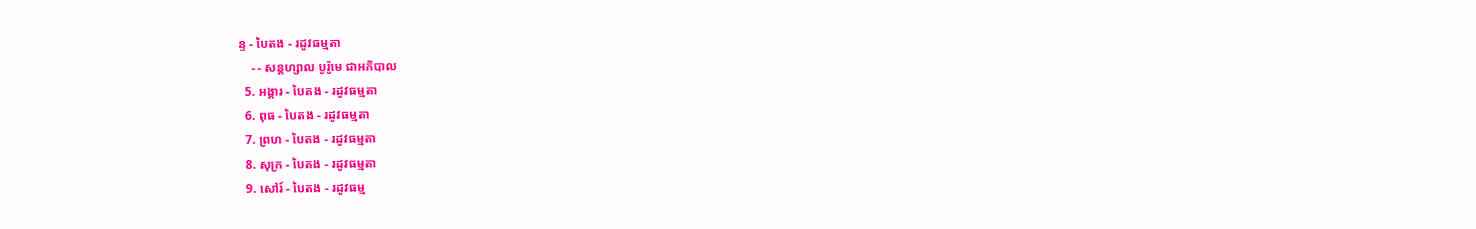ន្ទ - បៃតង - រដូវធម្មតា
    - - សន្ដហ្សាល បូរ៉ូមេ ជាអភិបាល
  5. អង្គារ - បៃតង - រដូវធម្មតា
  6. ពុធ - បៃតង - រដូវធម្មតា
  7. ព្រហ - បៃតង - រដូវធម្មតា
  8. សុក្រ - បៃតង - រដូវធម្មតា
  9. សៅរ៍ - បៃតង - រដូវធម្ម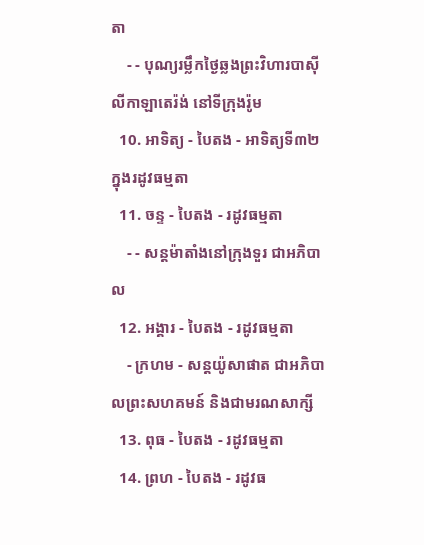តា
    - - បុណ្យរម្លឹកថ្ងៃឆ្លងព្រះវិហារបាស៊ីលីកាឡាតេរ៉ង់ នៅទីក្រុងរ៉ូម
  10. អាទិត្យ - បៃតង - អាទិត្យទី៣២ ក្នុងរដូវធម្មតា
  11. ចន្ទ - បៃតង - រដូវធម្មតា
    - - សន្ដម៉ាតាំងនៅក្រុងទួរ ជាអភិបាល
  12. អង្គារ - បៃតង - រដូវធម្មតា
    - ក្រហម - សន្ដយ៉ូសាផាត ជាអភិបាលព្រះសហគមន៍ និងជាមរណសាក្សី
  13. ពុធ - បៃតង - រដូវធម្មតា
  14. ព្រហ - បៃតង - រដូវធ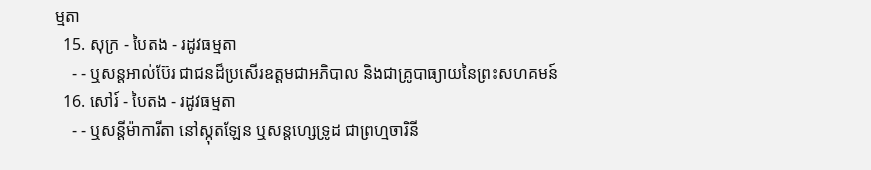ម្មតា
  15. សុក្រ - បៃតង - រដូវធម្មតា
    - - ឬសន្ដអាល់ប៊ែរ ជាជនដ៏ប្រសើរឧត្ដមជាអភិបាល និងជាគ្រូបាធ្យាយនៃព្រះសហគមន៍
  16. សៅរ៍ - បៃតង - រដូវធម្មតា
    - - ឬសន្ដីម៉ាការីតា នៅស្កុតឡែន ឬសន្ដហ្សេទ្រូដ ជាព្រហ្មចារិនី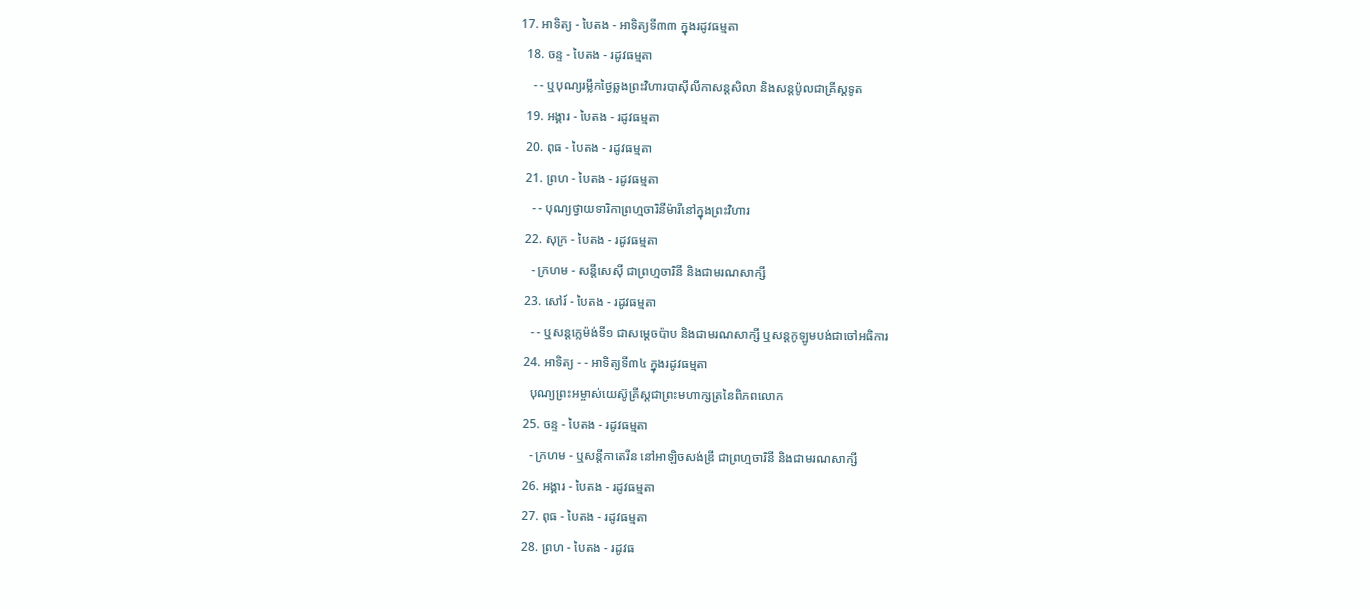17. អាទិត្យ - បៃតង - អាទិត្យទី៣៣ ក្នុងរដូវធម្មតា
  18. ចន្ទ - បៃតង - រដូវធម្មតា
    - - ឬបុណ្យរម្លឹកថ្ងៃឆ្លងព្រះវិហារបាស៊ីលីកាសន្ដសិលា និងសន្ដប៉ូលជាគ្រីស្ដទូត
  19. អង្គារ - បៃតង - រដូវធម្មតា
  20. ពុធ - បៃតង - រដូវធម្មតា
  21. ព្រហ - បៃតង - រដូវធម្មតា
    - - បុណ្យថ្វាយទារិកាព្រហ្មចារិនីម៉ារីនៅក្នុងព្រះវិហារ
  22. សុក្រ - បៃតង - រដូវធម្មតា
    - ក្រហម - សន្ដីសេស៊ី ជាព្រហ្មចារិនី និងជាមរណសាក្សី
  23. សៅរ៍ - បៃតង - រដូវធម្មតា
    - - ឬសន្ដក្លេម៉ង់ទី១ ជាសម្ដេចប៉ាប និងជាមរណសាក្សី ឬសន្ដកូឡូមបង់ជាចៅអធិការ
  24. អាទិត្យ - - អាទិត្យទី៣៤ ក្នុងរដូវធម្មតា
    បុណ្យព្រះអម្ចាស់យេស៊ូគ្រីស្ដជាព្រះមហាក្សត្រនៃពិភពលោក
  25. ចន្ទ - បៃតង - រដូវធម្មតា
    - ក្រហម - ឬសន្ដីកាតេរីន នៅអាឡិចសង់ឌ្រី ជាព្រហ្មចារិនី និងជាមរណសាក្សី
  26. អង្គារ - បៃតង - រដូវធម្មតា
  27. ពុធ - បៃតង - រដូវធម្មតា
  28. ព្រហ - បៃតង - រដូវធ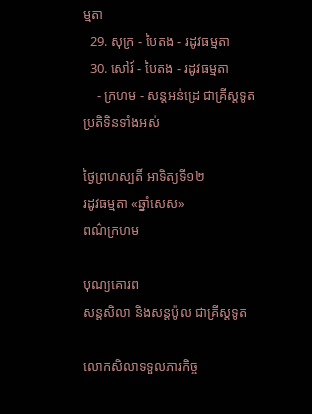ម្មតា
  29. សុក្រ - បៃតង - រដូវធម្មតា
  30. សៅរ៍ - បៃតង - រដូវធម្មតា
    - ក្រហម - សន្ដអន់ដ្រេ ជាគ្រីស្ដទូត
ប្រតិទិនទាំងអស់

ថ្ងៃព្រហស្បតិ៍ អាទិត្យទី១២
រដូវធម្មតា «ឆ្នាំសេស»
ពណ៌ក្រហម

បុណ្យគោរព
សន្តសិលា និងសន្តប៉ូល ជាគ្រីស្តទូត

លោកសិលាទទួលភារកិច្ច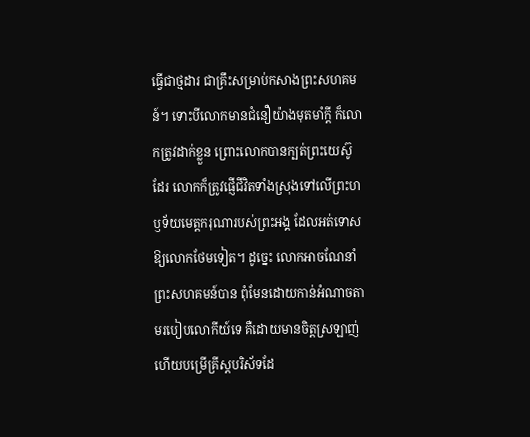ធ្វើជាថ្មដារ ជាគ្រឹះសម្រាប់កសាងព្រះសហគមន៍។ ទោះបីលោកមានជំនឿយ៉ាងមុតមាំក្តី ក៏លោកត្រូវដាក់ខ្លួន ព្រោះលោកបានក្បត់ព្រះយេស៊ូដែរ លោកក៏ត្រូវផ្ញើជីវិតទាំងស្រុងទៅលើព្រះហឫទ័យមេត្តករុណារបស់ព្រះអង្គ ដែលអត់ទោសឱ្យលោកថែមទៀត។ ដូច្នេះ លោកអាចណែនាំព្រះសហគមន៍បាន ពុំមែនដោយកាន់អំណាចតាមរបៀបលោកីយ៍ទេ គឺដោយមានចិត្តស្រឡាញ់ ហើយបម្រើគ្រីស្តបរិស័ទដែ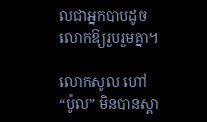លជាអ្នកបាបដូចលោកឱ្យរួបរួមគ្នា។

លោកសូល ហៅ “ប៉ូល” មិនបានស្គា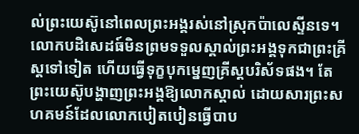ល់ព្រះយេស៊ូនៅពេលព្រះអង្គរស់នៅស្រុកប៉ាលេស្ទីនទេ។ លោកបដិសេដធ៍មិនព្រមទទួលស្គាល់ព្រះអង្គទុកជាព្រះគ្រីស្តទៅទៀត ហើយធ្វើទុក្ខបុកម្នេញគ្រីស្តបរិស័ទផង។ តែព្រះយេស៊ូបង្ហាញព្រះអង្គឱ្យលោកស្គាល់ ដោយសារព្រះសហគមន៍ដែលលោកបៀតបៀនធ្វើបាប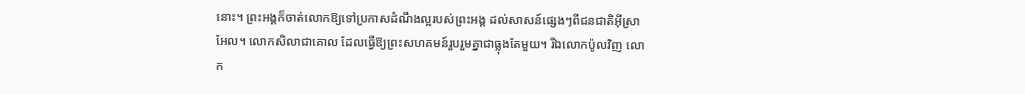នោះ។ ព្រះអង្គក៏ចាត់លោកឱ្យទៅប្រកាសដំណឹងល្អរបស់ព្រះអង្គ ដល់សាសន៍ផ្សេងៗពីជនជាតិអ៊ីស្រាអែល។ លោកសិលាជាគោល ដែលធ្វើឱ្យព្រះសហគមន៍រួបរួមគ្នាជាធ្លុងតែមួយ។ រីឯលោកប៉ូលវិញ លោក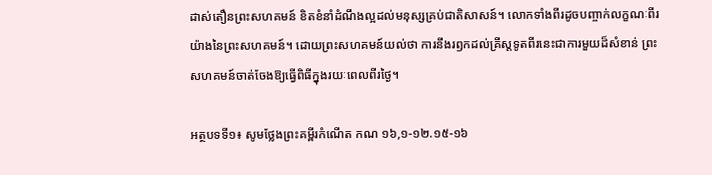ដាស់តឿនព្រះសហគមន៍ ខិតខំនាំដំណឹងល្អដល់មនុស្សគ្រប់ជាតិសាសន៍។ លោកទាំងពីរដូចបញ្ចាក់លក្ខណៈពីរយ៉ាងនៃព្រះសហគមន៍។ ដោយព្រះសហគមន៍យល់ថា ការនឹងរឭកដល់គ្រីស្តទូតពីរនេះជាការមួយដ៏សំខាន់ ព្រះសហគមន៍ចាត់ចែងឱ្យធ្វើពិធីក្នុងរយៈពេលពីរថ្ងៃ។

អត្ថបទទី១៖ សូមថ្លែងព្រះគម្ពីរកំណើត កណ ១៦,១-១២.១៥-១៦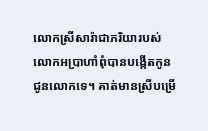លោកស្រីសារ៉ាជាភរិយារបស់លោកអប្រាហាំពុំបានបង្កើតកូនជូនលោកទេ។ គាត់មានស្រីបម្រើ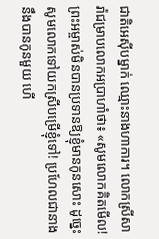ជាតិអេស៊ីបម្នាក់ ឈ្មោះនាងហាការ។ លោកស្រីសារ៉ាជម្រាបលោកអប្រាហាំថា៖ «សូមលោកគិតមើល! ព្រះអម្ចាស់មិនបានប្រទានឱ្យខ្ញុំមានកូនសោះ ដូច្នេះ សូមលោកទៅយកស្រីបម្រើខ្ញុំទៅ! ប្រហែលជានាងនឹងបានកូនមួយ ហើ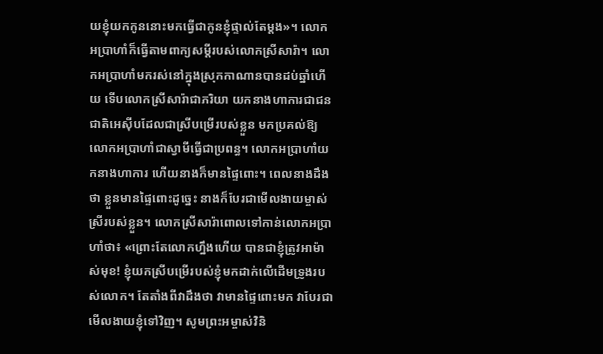យខ្ញុំយកកូននោះមកធ្វើជាកូនខ្ញុំផ្ទាល់តែម្តង»។ លោកអប្រាហាំក៏ធ្វើតាមពាក្យសម្តីរបស់លោកស្រីសារ៉ា។ លោកអប្រាហាំមករស់នៅក្នុងស្រុកកាណានបានដប់ឆ្នាំហើយ ទើបលោកស្រីសារ៉ាជាភរិយា យកនាងហាការជាជនជាតិអេស៊ីបដែលជាស្រីបម្រើរបស់ខ្លួន មកប្រគល់ឱ្យលោកអប្រាហាំជាស្វាមីធ្វើជាប្រពន្ធ។ លោកអប្រាហាំយកនាងហាការ ហើយនាងក៏មានផ្ទៃពោះ។ ពេលនាងដឹងថា ខ្លួនមានផ្ទៃពោះដូច្នេះ នាងក៏បែរជាមើលងាយម្ចាស់ស្រីរបស់ខ្លួន។ លោកស្រីសារ៉ាពោលទៅកាន់លោកអប្រាហាំថា៖ «ព្រោះតែលោកហ្នឹងហើយ បានជាខ្ញុំត្រូវអាម៉ាស់មុខ! ខ្ញុំយកស្រីបម្រើរបស់ខ្ញុំមកដាក់លើដើមទ្រូងរបស់លោក។ តែតាំងពីវាដឹងថា វាមានផ្ទៃពោះមក វាបែរជាមើលងាយខ្ញុំទៅវិញ។ សូមព្រះអម្ចាស់វិនិ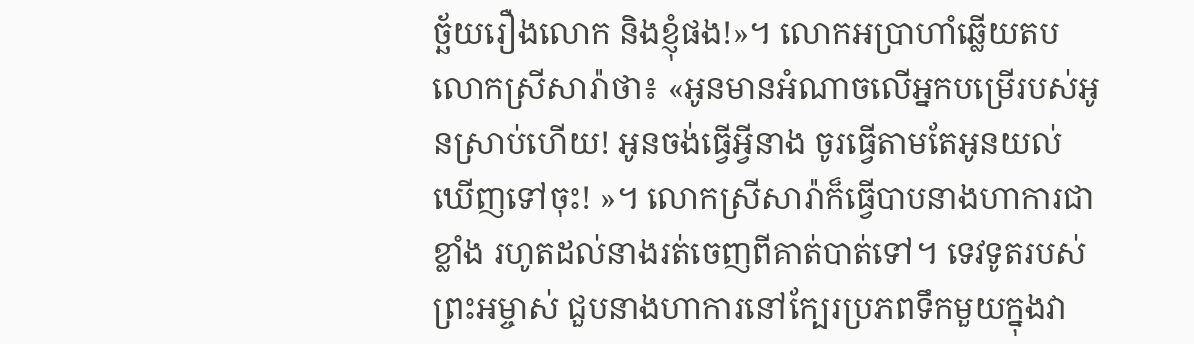ច្ឆ័យរឿងលោក និងខ្ញុំផង!»។ លោកអប្រាហាំឆ្លើយតបលោកស្រីសារ៉ាថា៖ «អូនមានអំណាចលើអ្នកបម្រើរបស់អូនស្រាប់ហើយ! អូនចង់ធ្វើអី្វនាង ចូរធ្វើតាមតែអូនយល់ឃើញទៅចុះ! »។ លោកស្រីសារ៉ាក៏ធ្វើបាបនាងហាការជាខ្លាំង រហូតដល់នាងរត់ចេញពីគាត់បាត់ទៅ។ ទេវទូតរបស់ព្រះអម្ចាស់ ជួបនាងហាការនៅក្បែរប្រភពទឹកមួយក្នុងវា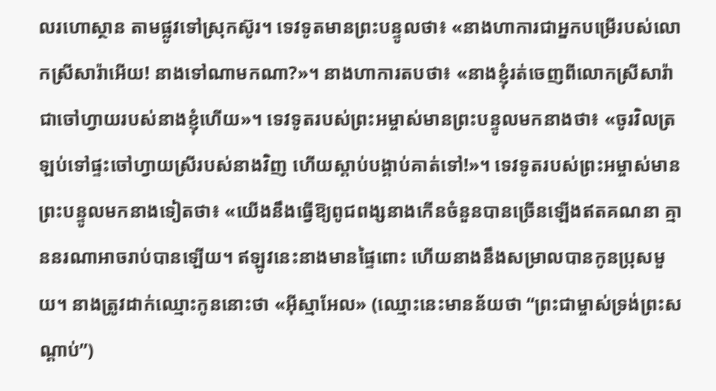លរហោស្ថាន តាមផ្លូវទៅស្រុកស៊ូរ។ ទេវទូតមានព្រះបន្ទូលថា៖ «នាងហាការជាអ្នកបម្រើរបស់លោកស្រីសារ៉ាអើយ! នាងទៅណាមកណា?»។ នាងហាការតបថា៖ «នាងខ្ញុំរត់ចេញពីលោកស្រីសារ៉ា ជាចៅហ្វាយរបស់នាងខ្ញុំហើយ»។ ទេវទូតរបស់ព្រះអម្ចាស់មានព្រះបន្ទូលមកនាងថា៖ «ចូរវិលត្រឡប់ទៅផ្ទះចៅហ្វាយស្រីរបស់នាងវិញ ហើយស្តាប់បង្គាប់គាត់ទៅ!»។ ទេវទូតរបស់ព្រះអម្ចាស់មានព្រះបន្ទូលមកនាងទៀតថា៖ «យើងនឹងធ្វើឱ្យពូជពង្សនាងកើនចំនួនបានច្រើនឡើងឥតគណនា គ្មាននរណាអាចរាប់បានឡើយ។ ឥឡូវនេះនាងមានផ្ទៃពោះ ហើយនាងនឹងសម្រាលបានកូនប្រុសមួយ។ នាងត្រូវដាក់ឈ្មោះកូននោះថា «អ៊ីស្មាអែល» (ឈ្មោះនេះមានន័យថា “ព្រះជាម្ចាស់ទ្រង់ព្រះសណ្តាប់”)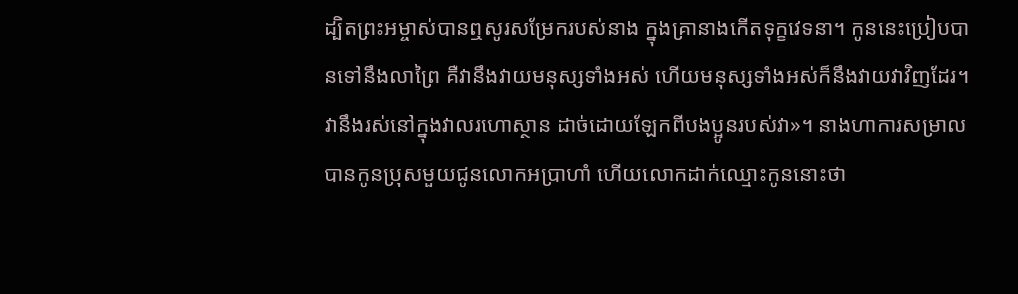ដ្បិតព្រះអម្ចាស់បានឮសូរសម្រែករបស់នាង ក្នុងគ្រានាងកើតទុក្ខវេទនា។ កូននេះប្រៀបបានទៅនឹងលាព្រៃ គឺវានឹងវាយមនុស្សទាំងអស់ ហើយមនុស្សទាំងអស់ក៏នឹងវាយវាវិញដែរ។ វានឹងរស់នៅក្នុងវាលរហោស្ថាន ដាច់ដោយឡែកពីបងប្អូនរបស់វា»។ នាងហាការសម្រាលបានកូនប្រុសមួយជូនលោកអប្រាហាំ ហើយលោកដាក់ឈ្មោះកូននោះថា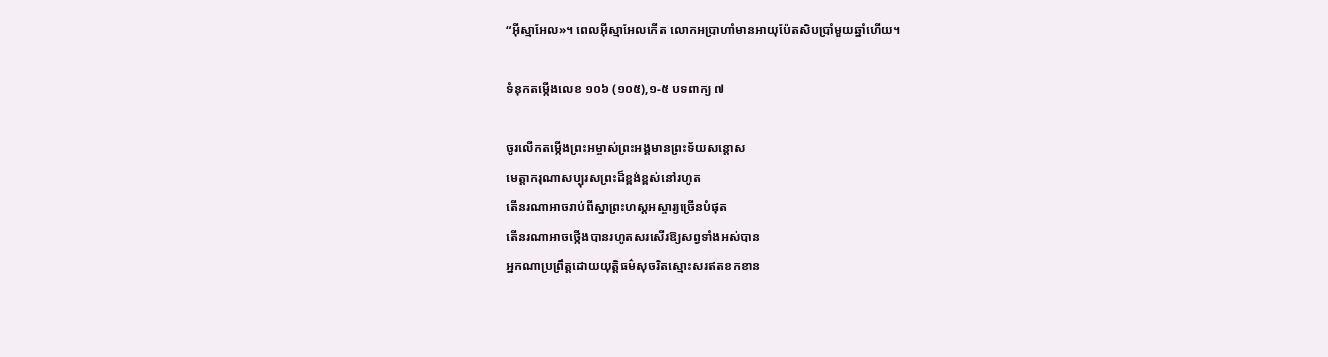“អ៊ីស្មាអែល»។ ពេលអ៊ីស្មាអែលកើត លោកអប្រាហាំមានអាយុប៉ែតសិបប្រាំមួយឆ្នាំហើយ។

ទំនុកតម្កើងលេខ ១០៦ (១០៥),១-៥ បទពាក្យ ៧

ចូរលើកតម្កើងព្រះអម្ចាស់ព្រះអង្គមានព្រះទ័យសន្តោស
មេត្តាករុណាសប្បុរសព្រះដ៏ខ្ពង់ខ្ពស់នៅរហូត
តើនរណាអាចរាប់ពីស្នាព្រះហស្តអស្ចារ្យច្រើនបំផុត
តើនរណាអាចថ្កើងបានរហូតសរសើរឱ្យសព្វទាំងអស់បាន
អ្នកណាប្រព្រឹត្តដោយយុត្តិធម៌សុចរិតស្មោះសរឥតខកខាន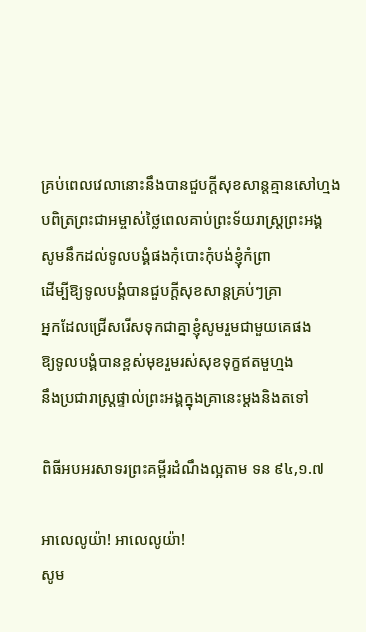គ្រប់ពេលវេលានោះនឹងបានជួបក្តីសុខសាន្តគ្មានសៅហ្មង
បពិត្រព្រះជាអម្ចាស់ថ្លៃពេលគាប់ព្រះទ័យរាស្ត្រព្រះអង្គ
សូមនឹកដល់ទូលបង្គំផងកុំបោះកុំបង់ខ្ញុំកំព្រា
ដើម្បីឱ្យទូលបង្គំបានជួបក្តីសុខសាន្តគ្រប់ៗគ្រា
អ្នកដែលជ្រើសរើសទុកជាគ្នាខ្ញុំសូមរួមជាមួយគេផង
ឱ្យទូលបង្គំបានខ្ពស់មុខរួមរស់សុខទុក្ខឥតមួហ្មង
នឹងប្រជារាស្ត្រផ្ទាល់ព្រះអង្គក្នុងគ្រានេះម្តងនិងតទៅ

ពិធីអបអរសាទរព្រះគម្ពីរដំណឹងល្អតាម ទន ៩៤,១.៧

អាលេលូយ៉ា! អាលេលូយ៉ា!
សូម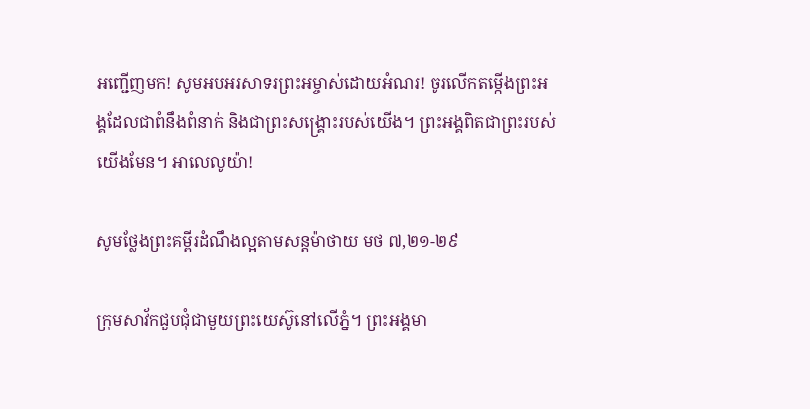អញ្ជើញមក! សូមអបអរសាទរព្រះអម្ចាស់ដោយអំណរ! ចូរលើកតម្កើងព្រះអង្គដែលជាពំនឹងពំនាក់ និងជាព្រះសង្គ្រោះរបស់យើង។ ព្រះអង្គពិតជាព្រះរបស់យើងមែន។ អាលេលូយ៉ា!

សូមថ្លែងព្រះគម្ពីរដំណឹងល្អតាមសន្តម៉ាថាយ មថ ៧,២១-២៩

ក្រុមសាវ័កជួបជុំជាមួយព្រះយេស៊ូនៅលើភ្នំ។ ព្រះអង្គមា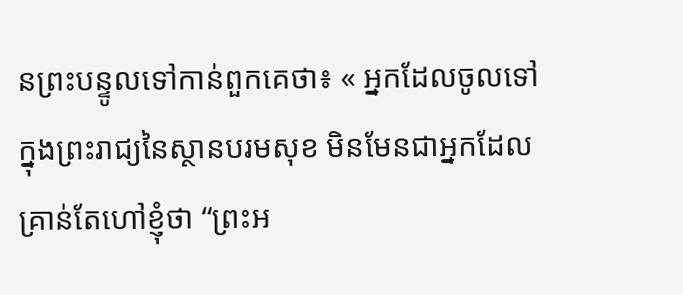នព្រះបន្ទូលទៅកាន់ពួកគេថា៖ « អ្នកដែលចូលទៅក្នុងព្រះរាជ្យនៃស្ថានបរមសុខ មិនមែនជាអ្នកដែលគ្រាន់តែហៅខ្ញុំថា “ព្រះអ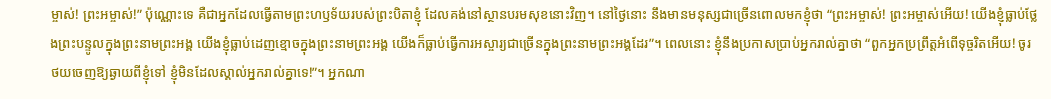ម្ចាស់! ព្រះអម្ចាស់!” ប៉ុណ្ណោះទេ គឺជាអ្នកដែលធ្វើតាមព្រះហឫទ័យរបស់ព្រះបិតាខ្ញុំ ដែលគង់នៅស្ថានបរមសុខនោះវិញ។ នៅថ្ងៃនោះ នឹងមានមនុស្សជាច្រើនពោលមកខ្ញុំថា “ព្រះអម្ចាស់! ព្រះអម្ចាស់អើយ! យើងខ្ញុំធ្លាប់ថ្លែងព្រះបន្ទូលក្នុងព្រះនាមព្រះអង្គ យើងខ្ញុំធ្លាប់ដេញខ្មោចក្នុងព្រះនាមព្រះអង្គ យើងក៏ធ្លាប់ធ្វើការអស្ចារ្យជាច្រើនក្នុងព្រះនាមព្រះអង្គដែរ”។ ពេលនោះ ខ្ញុំនឹងប្រកាសប្រាប់អ្នករាល់គ្នាថា “ពួកអ្នកប្រព្រឹត្តអំពើទុច្ចរិតអើយ! ចូរថយចេញឱ្យឆ្ងាយពីខ្ញុំទៅ ខ្ញុំមិនដែលស្គាល់អ្នករាល់គ្នាទេ!”។ អ្នកណា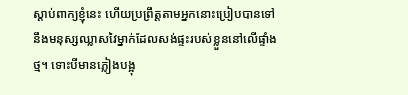ស្តាប់ពាក្យខ្ញុំនេះ ហើយប្រព្រឹត្តតាមអ្នកនោះប្រៀបបានទៅនឹងមនុស្សឈ្លាសវៃម្នាក់ដែលសង់ផ្ទះរបស់ខ្លួននៅលើផ្ទាំងថ្ម។ ទោះបីមានភ្លៀងបង្អុ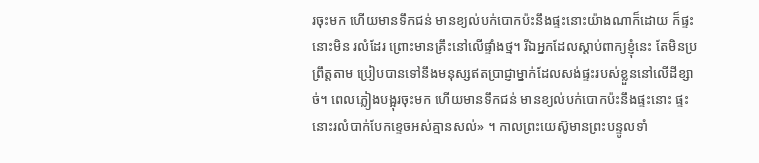រចុះមក ហើយមានទឹកជន់ មានខ្យល់បក់បោកប៉ះនឹងផ្ទះនោះយ៉ាងណាក៏ដោយ ក៏ផ្ទះនោះមិន រលំដែរ ព្រោះមានគ្រឹះនៅលើផ្ទាំងថ្ម។ រីឯអ្នកដែលស្តាប់ពាក្យខ្ញុំនេះ តែមិនប្រព្រឹត្តតាម ប្រៀបបានទៅនឹងមនុស្សឥតប្រាជ្ញាម្នាក់ដែលសង់ផ្ទះរបស់ខ្លួននៅលើដីខ្សាច់។ ពេលភ្លៀងបង្អុរចុះមក ហើយមានទឹកជន់ មានខ្យល់បក់បោកប៉ះនឹងផ្ទះនោះ ផ្ទះនោះរលំបាក់បែកខ្ទេចអស់គ្មានសល់» ។ កាលព្រះយេស៊ូមានព្រះបន្ទូលទាំ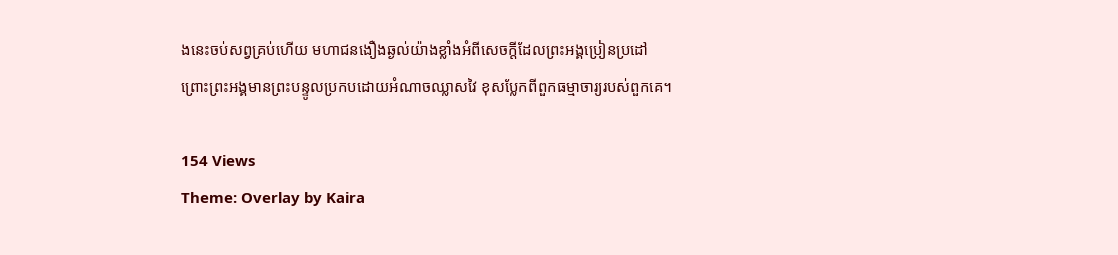ងនេះចប់សព្វគ្រប់ហើយ មហាជនងឿងឆ្ងល់យ៉ាងខ្លាំងអំពីសេចក្តីដែលព្រះអង្គប្រៀនប្រដៅ ព្រោះព្រះអង្គមានព្រះបន្ទូលប្រកបដោយអំណាចឈ្លាសវៃ ខុសប្លែកពីពួកធម្មាចារ្យរបស់ពួកគេ។

154 Views
Theme: Overlay by Kaira